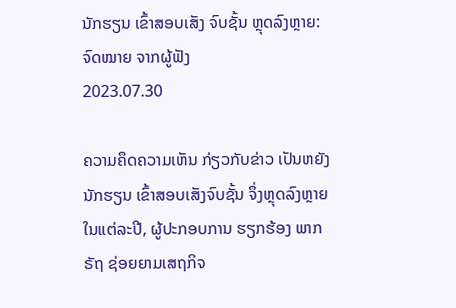ນັກຮຽນ ເຂົ້າສອບເສັງ ຈົບຊັ້ນ ຫຼຸດລົງຫຼາຍ: ຈົດໝາຍ ຈາກຜູ້ຟັງ
2023.07.30

ຄວາມຄຶດຄວາມເຫັນ ກ່ຽວກັບຂ່າວ ເປັນຫຍັງ ນັກຮຽນ ເຂົ້າສອບເສັງຈົບຊັ້ນ ຈຶ່ງຫຼຸດລົງຫຼາຍ ໃນແຕ່ລະປີ, ຜູ້ປະກອບການ ຮຽກຮ້ອງ ພາກຣັຖ ຊ່ອຍຍາມເສຖກິຈ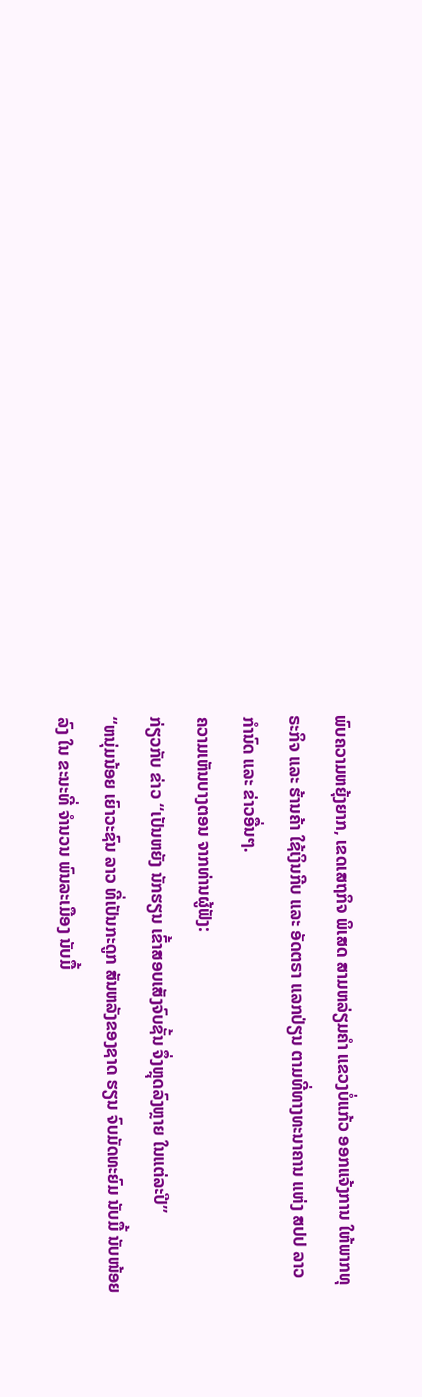ພົບຄວາມຫຍຸ້ງຍາກ, ເຂດເສຖກິຈ ພິເສດ ສາມຫລ່ຽມຄໍາ ແຂວງບໍ່ແກ້ວ ອອກແຈ້ງການ ໃຫ້ພາກທຸຣະກິຈ ແລະ ຮ້ານຄ້າ ໃຊ້ເງິນກີບ ແລະ ອັດຕຣາ ແລກປ່ຽນ ຕາມທີ່ທາງທະນາຄານ ແຫ່ງ ສປປ ລາວ ກໍານົດ ແລະ ຂ່າວອື່ນໆ.
ຄວາມເຫັນບາງຕອນ ຈາກທ່ານຜູ້ຟັງ:
ກ່ຽວກັບ ຂ່າວ “ເປັນຫຍັງ ນັກຮຽນ ເຂົ້າສອບເສັງຈົບຊັ້ນ ຈຶ່ງຫຼຸດລົງຫຼາຍ ໃນແຕ່ລະປີ”
“ຫນຸ່ມນ້ອຍ ເຍົາວະຊົນ ລາວ ທີ່ເປັນກະດູກ ສັນຫລັງຂອງຊາດ ຮຽນ ຈົບມັດທະຍົມ ນັບມື້ ນັບໜ້ອຍລົງ ໃນ ຂະນະທີ່ ຈຳນວນ ພົນລະເມືອງ ນັບມື້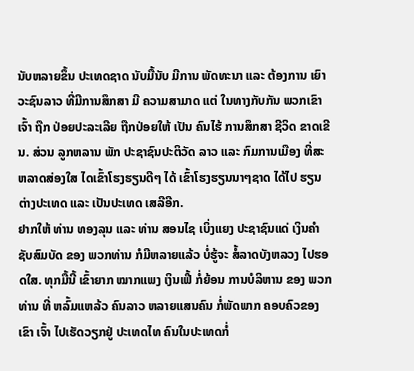ນັບຫລາຍຂຶ້ນ ປະເທດຊາດ ນັບມື້ນັບ ມີການ ພັດທະນາ ແລະ ຕ້ອງການ ເຍົາວະຊົນລາວ ທີ່ມີການສຶກສາ ມີ ຄວາມສາມາດ ແຕ່ ໃນທາງກັບກັນ ພວກເຂົາເຈົ້າ ຖືກ ປ່ອຍປະລະເລີຍ ຖືກປ່ອຍໃຫ້ ເປັນ ຄົນໄຮ້ ການສຶກສາ ຊີວິດ ຂາດເຂີນ. ສ່ວນ ລູກຫລານ ພັກ ປະຊາຊົນປະຕິວັດ ລາວ ແລະ ກົມການເມືອງ ທີ່ສະຫລາດສ່ອງໃສ ໄດເຂົ້າໂຮງຮຽນດີໆ ໄດ້ ເຂົ້າໂຮງຮຽນນາໆຊາດ ໄດ້ໄປ ຮຽນຕ່າງປະເທດ ແລະ ເປັນປະເທດ ເສລີອີກ.
ຢາກໃຫ້ ທ່ານ ທອງລຸນ ແລະ ທ່ານ ສອນໄຊ ເບິ່ງແຍງ ປະຊາຊົນແດ່ ເງິນຄຳຊັບສົມບັດ ຂອງ ພວກທ່ານ ກໍມີຫລາຍແລ້ວ ບໍ່ຮູ້ຈະ ສໍ້ລາດບັງຫລວງ ໄປຮອດໃສ. ທຸກມື້ນີ້ ເຂົ້າຍາກ ໝາກແພງ ເງິນເຟີ້ ກໍ່ຍ້ອນ ການບໍລິຫານ ຂອງ ພວກທ່ານ ທີ່ ຫລົ້ມແຫລ້ວ ຄົນລາວ ຫລາຍແສນຄົນ ກໍ່ພັດພາກ ຄອບຄົວຂອງເຂົາ ເຈົ້າ ໄປເຮັດວຽກຢູ່ ປະເທດໄທ ຄົນໃນປະເທດກໍ່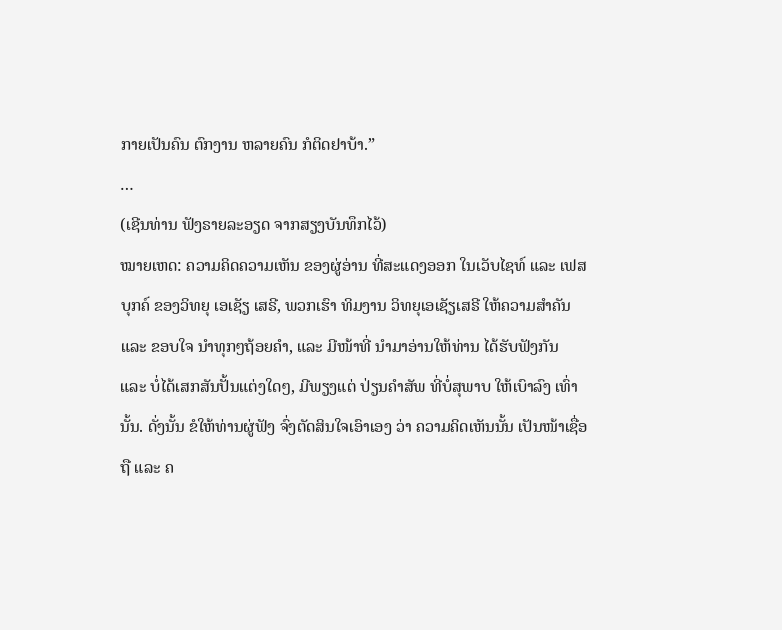ກາຍເປັນຄົນ ຕົກງານ ຫລາຍຄົນ ກໍຕິດຢາບ້າ.”
…
(ເຊີນທ່ານ ຟັງຣາຍລະອຽດ ຈາກສຽງບັນທຶກໄວ້)
ໝາຍເຫດ: ຄວາມຄິດຄວາມເຫັນ ຂອງຜູ່ອ່ານ ທີ່ສະແດງອອກ ໃນເວັບໄຊທ໌ ແລະ ເຟສບຸກຄ໌ ຂອງວິທຍຸ ເອເຊັຽ ເສຣີ, ພວກເຮົາ ທິມງານ ວິທຍຸເອເຊັຽເສຣີ ໃຫ້ຄວາມສຳຄັນ ແລະ ຂອບໃຈ ນຳທຸກໆຖ້ອຍຄຳ, ແລະ ມີໜ້າທີ່ ນຳມາອ່ານໃຫ້ທ່ານ ໄດ້ຮັບຟັງກັນ ແລະ ບໍ່ໄດ້ເສກສັນປັ້ນແຕ່ງໃດໆ, ມີພຽງແຕ່ ປ່ຽນຄຳສັພ ທີ່ບໍ່ສຸພາບ ໃຫ້ເບົາລົງ ເທົ່ານັ້ນ. ດັ່ງນັ້ນ ຂໍໃຫ້ທ່ານຜູ່ຟັງ ຈົ່ງຕັດສິນໃຈເອົາເອງ ວ່າ ຄວາມຄິດເຫັນນັ້ນ ເປັນໜ້າເຊື່ອຖື ແລະ ຄ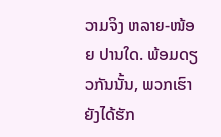ວາມຈິງ ຫລາຍ-ໜ້ອຍ ປານໃດ. ພ້ອມດຽວກັນນັ້ນ, ພວກເຮົາ ຍັງໄດ້ຮັກ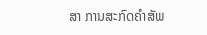ສາ ການສະກົດຄຳສັພ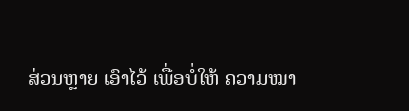ສ່ວນຫຼາຍ ເອົາໄວ້ ເພື່ອບໍ່ໃຫ້ ຄວາມໝາ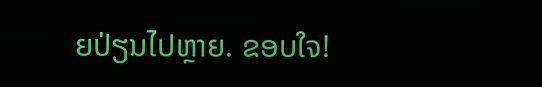ຍປ່ຽນໄປຫຼາຍ. ຂອບໃຈ!